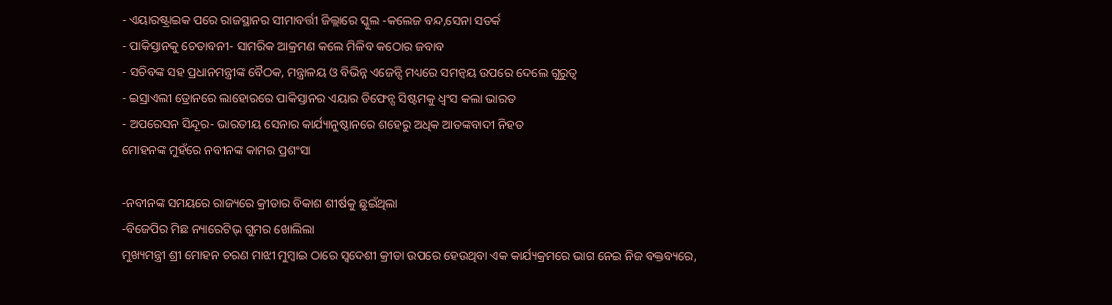- ଏୟାରଷ୍ଟ୍ରାଇକ ପରେ ରାଜସ୍ଥାନର ସୀମାବର୍ତ୍ତୀ ଜିଲ୍ଲାରେ ସ୍କୁଲ -କଲେଜ ବନ୍ଦ,ସେନା ସତର୍କ
- ପାକିସ୍ତାନକୁ ଚେତାବନୀ- ସାମରିକ ଆକ୍ରମଣ କଲେ ମିଳିବ କଠୋର ଜବାବ
- ସଚିବଙ୍କ ସହ ପ୍ରଧାନମନ୍ତ୍ରୀଙ୍କ ବୈଠକ, ମନ୍ତ୍ରାଳୟ ଓ ବିଭିନ୍ନ ଏଜେନ୍ସି ମଧ୍ୟରେ ସମନ୍ୱୟ ଉପରେ ଦେଲେ ଗୁରୁତ୍ୱ
- ଇସ୍ରାଏଲୀ ଡ୍ରୋନରେ ଲାହୋରରେ ପାକିସ୍ତାନର ଏୟାର ଡିଫେନ୍ସ ସିଷ୍ଟମକୁ ଧ୍ୱଂସ କଲା ଭାରତ
- ଅପରେସନ ସିନ୍ଦୂର- ଭାରତୀୟ ସେନାର କାର୍ଯ୍ୟାନୁଷ୍ଠାନରେ ଶହେରୁ ଅଧିକ ଆତଙ୍କବାଦୀ ନିହତ
ମୋହନଙ୍କ ମୁହଁରେ ନବୀନଙ୍କ କାମର ପ୍ରଶଂସା

-ନବୀନଙ୍କ ସମୟରେ ରାଜ୍ୟରେ କ୍ରୀଡାର ବିକାଶ ଶୀର୍ଷକୁ ଛୁଇଁଥିଲା
-ବିଜେପିର ମିଛ ନ୍ୟାରେଟିଭ୍ ଗୁମର ଖୋଲିଲା
ମୁଖ୍ୟମନ୍ତ୍ରୀ ଶ୍ରୀ ମୋହନ ଚରଣ ମାଝୀ ମୁମ୍ୱାଇ ଠାରେ ସ୍ୱଦେଶୀ କ୍ରୀଡା ଉପରେ ହେଉଥିବା ଏକ କାର୍ଯ୍ୟକ୍ରମରେ ଭାଗ ନେଇ ନିଜ ବକ୍ତବ୍ୟରେ,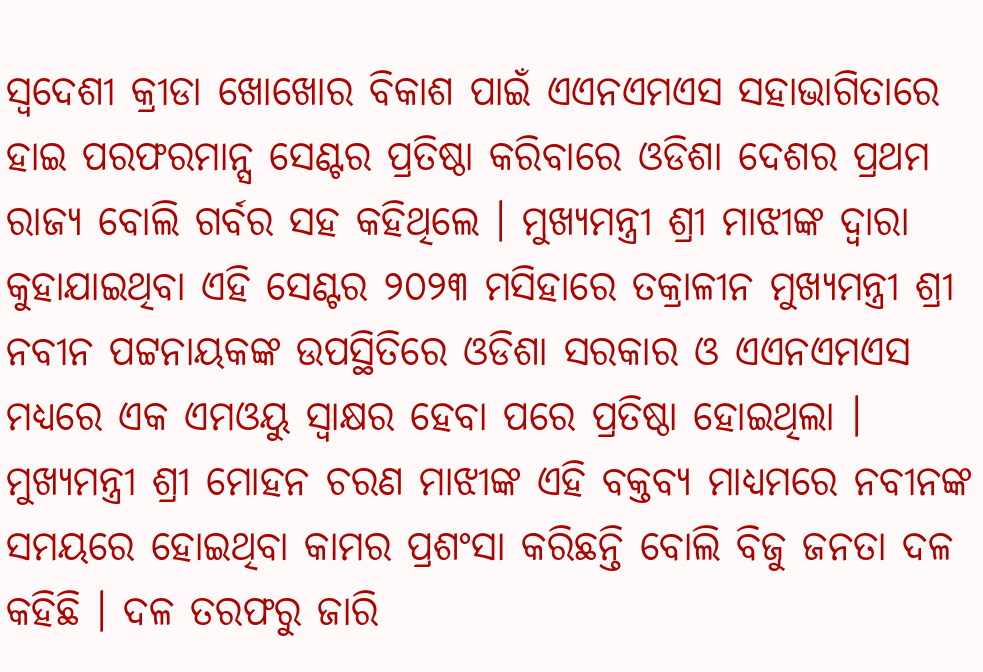ସ୍ୱଦେଶୀ କ୍ରୀଡା ଖୋଖୋର ବିକାଶ ପାଇଁ ଏଏନଏମଏସ ସହାଭାଗିତାରେ ହାଇ ପରଫରମାନ୍ସ ସେଣ୍ଟର ପ୍ରତିଷ୍ଠା କରିବାରେ ଓଡିଶା ଦେଶର ପ୍ରଥମ ରାଜ୍ୟ ବୋଲି ଗର୍ବର ସହ କହିଥିଲେ । ମୁଖ୍ୟମନ୍ତ୍ରୀ ଶ୍ରୀ ମାଝୀଙ୍କ ଦ୍ୱାରା କୁହାଯାଇଥିବା ଏହି ସେଣ୍ଟର ୨୦୨୩ ମସିହାରେ ତକ୍ରାଳୀନ ମୁଖ୍ୟମନ୍ତ୍ରୀ ଶ୍ରୀ ନବୀନ ପଟ୍ଟନାୟକଙ୍କ ଉପସ୍ଥିତିରେ ଓଡିଶା ସରକାର ଓ ଏଏନଏମଏସ ମଧ୍ୟରେ ଏକ ଏମଓୟୁ ସ୍ୱାକ୍ଷର ହେବା ପରେ ପ୍ରତିଷ୍ଠା ହୋଇଥିଲା ।
ମୁଖ୍ୟମନ୍ତ୍ରୀ ଶ୍ରୀ ମୋହନ ଚରଣ ମାଝୀଙ୍କ ଏହି ବକ୍ତବ୍ୟ ମାଧ୍ୟମରେ ନବୀନଙ୍କ ସମୟରେ ହୋଇଥିବା କାମର ପ୍ରଶଂସା କରିଛନ୍ତି ବୋଲି ବିଜୁ ଜନତା ଦଳ କହିଛି । ଦଳ ତରଫରୁ ଜାରି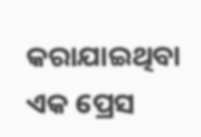କରାଯାଇଥିବା ଏକ ପ୍ରେସ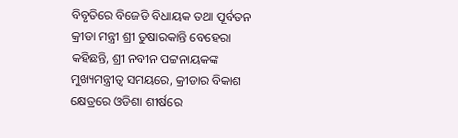ବିବୃତିରେ ବିଜେଡି ବିଧାୟକ ତଥା ପୂର୍ବତନ କ୍ରୀଡା ମନ୍ତ୍ରୀ ଶ୍ରୀ ତୁଷାରକାନ୍ତି ବେହେରା କହିଛନ୍ତି, ଶ୍ରୀ ନବୀନ ପଟ୍ଟନାୟକଙ୍କ ମୁଖ୍ୟମନ୍ତ୍ରୀତ୍ୱ ସମୟରେ, କ୍ରୀଡାର ବିକାଶ କ୍ଷେତ୍ରରେ ଓଡିଶା ଶୀର୍ଷରେ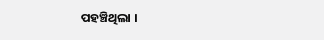ପହଞ୍ଚିଥିଲା ।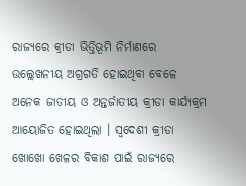ରାଜ୍ୟରେ କ୍ରୀଡା ଭିତ୍ତିଭୂମି ନିର୍ମାଣରେ ଉଲ୍ଲେଖନୀୟ ଅଗ୍ରଗତି ହୋଇଥିବା ବେଳେ ଅନେକ ଜାତୀୟ ଓ ଅନ୍ତର୍ଜାତୀୟ କ୍ରୀଡା କାର୍ଯ୍ୟକ୍ରମ ଆୟୋଜିତ ହୋଇଥିଲା । ସ୍ୱଦେଶୀ କ୍ରୀଡା ଖୋଖୋ ଖେଳର ବିକାଶ ପାଇଁ ରାଜ୍ୟରେ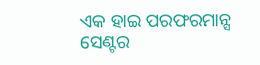ଏକ ହାଇ ପରଫରମାନ୍ସ ସେଣ୍ଟର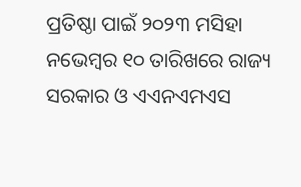ପ୍ରତିଷ୍ଠା ପାଇଁ ୨୦୨୩ ମସିହା ନଭେମ୍ୱର ୧୦ ତାରିଖରେ ରାଜ୍ୟ ସରକାର ଓ ଏଏନଏମଏସ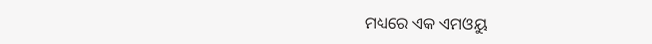ମଧ୍ୟରେ ଏକ ଏମଓୟୁ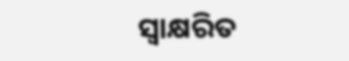ସ୍ୱାକ୍ଷରିତ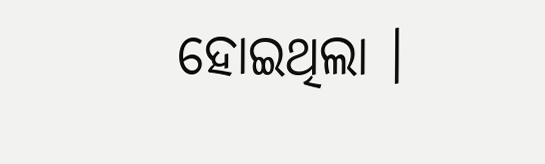ହୋଇଥିଲା ।